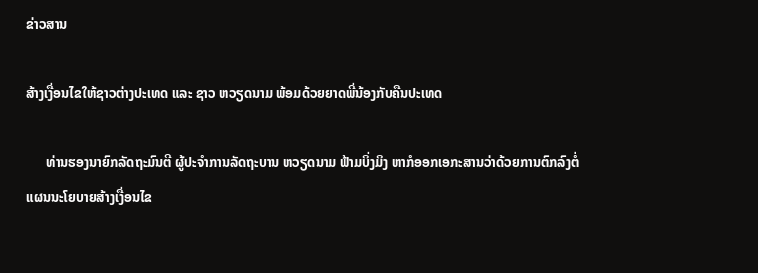ຂ່າວສານ

ສ້າງເງື່ອນໄຂໃຫ້ຊາວຕ່າງປະເທດ ແລະ ຊາວ ຫວຽດນາມ ພ້ອມດ້ວຍຍາດພີ່ນ້ອງກັບຄືນປະເທດ

      ທ່ານຮອງນາຍົກລັດຖະມົນຕີ ຜູ້ປະຈຳການລັດຖະບານ ຫວຽດນາມ ຟ້າມບິ່ງມິງ ຫາກໍອອກເອກະສານວ່າດ້ວຍການຕົກລົງຕໍ່ແຜນນະໂຍບາຍສ້າງເງື່ອນໄຂ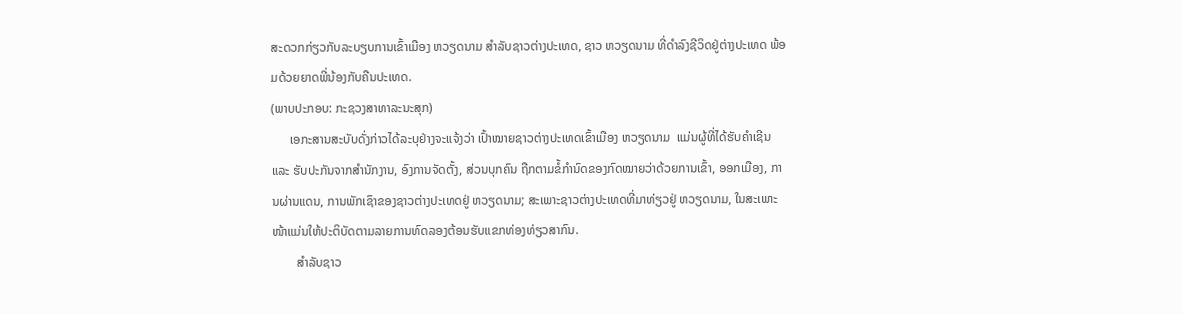ສະດວກກ່ຽວກັບລະບຽບການເຂົ້າເມືອງ ຫວຽດນາມ ສຳລັບຊາວຕ່າງປະເທດ, ຊາວ ຫວຽດນາມ ທີ່ດຳລົງຊີວິດຢູ່ຕ່າງປະເທດ ພ້ອມດ້ວຍຍາດພີ່ນ້ອງກັບຄືນປະເທດ.
(ພາບປະກອບ: ກະຊວງສາທາລະນະສຸກ)
      ເອກະສານສະບັບດັ່ງກ່າວໄດ້ລະບຸຢ່າງຈະແຈ້ງວ່າ ເປົ້າໝາຍຊາວຕ່າງປະເທດເຂົ້າເມືອງ ຫວຽດນາມ  ແມ່ນຜູ້ທີ່ໄດ້ຮັບຄຳເຊີນ ແລະ ຮັບປະກັນຈາກສຳນັກງານ, ອົງການຈັດຕັ້ງ, ສ່ວນບຸກຄົນ ຖືກຕາມຂໍ້ກຳນົດຂອງກົດໝາຍວ່າດ້ວຍການເຂົ້າ, ອອກເມືອງ, ການຜ່ານແດນ, ການພັກເຊົາຂອງຊາວຕ່າງປະເທດຢູ່ ຫວຽດນາມ; ສະເພາະຊາວຕ່າງປະເທດທີ່ມາທ່ຽວຢູ່ ຫວຽດນາມ, ໃນສະເພາະໜ້າແມ່ນໃຫ້ປະຕິບັດຕາມລາຍການທົດລອງຕ້ອນຮັບແຂກທ່ອງທ່ຽວສາກົນ.
        ສຳລັບຊາວ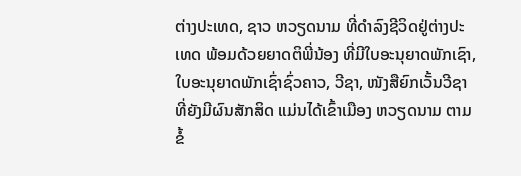ຕ່າງປະເທດ, ຊາວ ຫວຽດນາມ ທີ່ດຳລົງຊີວິດຢູ່ຕ່າງປະເທດ ພ້ອມດ້ວຍຍາດຕິພີ່ນ້ອງ ທີ່ມີໃບອະນຸຍາດພັກເຊົາ, ໃບອະນຸຍາດພັກເຊົ່າຊົ່ວຄາວ, ວີຊາ, ໜັງສືຍົກເວັ້ນວີຊາ ທີ່ຍັງມີຜົນສັກສິດ ແມ່ນໄດ້ເຂົ້າເມືອງ ຫວຽດນາມ ຕາມຂໍ້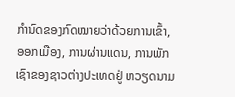ກຳນົດຂອງກົດໝາຍວ່າດ້ວຍການເຂົ້າ, ອອກເມືອງ, ການຜ່ານແດນ, ການພັກເຊົາຂອງຊາວຕ່າງປະເທດຢູ່ ຫວຽດນາມ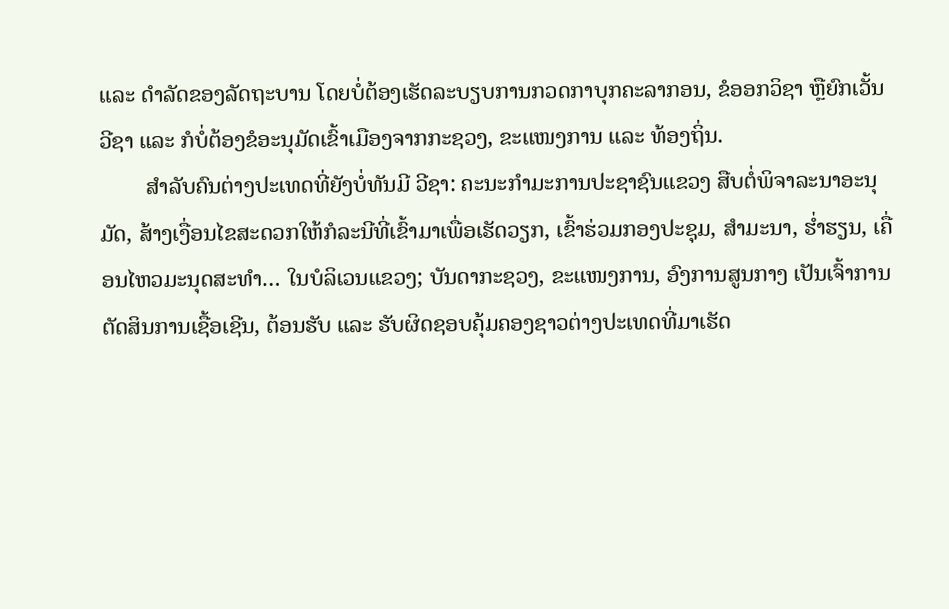ແລະ ດຳລັດຂອງລັດຖະບານ ໂດຍບໍ່ຕ້ອງເຮັດລະບຽບການກວດກາບຸກຄະລາກອນ, ຂໍອອກວິຊາ ຫຼືຍົກເວັ້ນວີຊາ ແລະ ກໍບໍ່ຕ້ອງຂໍອະນຸມັດເຂົ້າເມືອງຈາກກະຊວງ, ຂະແໜງການ ແລະ ທ້ອງຖິ່ນ.
        ສຳລັບຄົນຕ່າງປະເທດທີ່ຍັງບໍ່ທັນມີ ວີຊາ: ຄະນະກຳມະການປະຊາຊົນແຂວງ ສືບຕໍ່ພິຈາລະນາອະນຸມັດ, ສ້າງເງື່ອນໄຂສະດວກໃຫ້ກໍລະນີທີ່ເຂົ້າມາເພື່ອເຮັດວຽກ, ເຂົ້າຮ່ວມກອງປະຊຸມ, ສໍາມະນາ, ຮ່ຳຮຽນ, ເຄື່ອນໄຫວມະນຸດສະທຳ… ໃນບໍລິເວນແຂວງ; ບັນດາກະຊວງ, ຂະແໜງການ, ອົງການສູນກາງ ເປັນເຈົ້າການຕັດສິນການເຊື້ອເຊີນ, ຕ້ອນຮັບ ແລະ ຮັບຜິດຊອບຄຸ້ມຄອງຊາວຕ່າງປະເທດທີ່ມາເຮັດ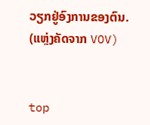ວຽກຢູ່ອົງການຂອງຕົນ.
(ແຫຼ່ງຄັດຈາກ VOV)


top